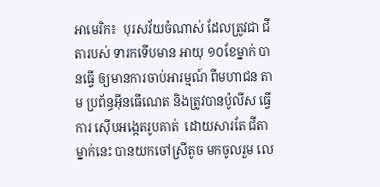អាមេរិក៖  បុរសវ័យចំណាស់ ដែលត្រូវជា ជីតារបស់ ទារកទើបមាន អាយុ ១០ខែម្នាក់ បានធ្វើ ឲ្យមានការចាប់អារម្មណ៍ ពីមហាជន តាម ប្រព័ន្ធអ៊ីនធើណេត និងត្រូវបានប៉ូលីស ធ្វើការ ស៊ើបអង្កេតរូបគាត់  ដោយសារតែ ជីតា ម្នាក់នេះ បានយកចៅស្រីតូច មកចូលរួម លេ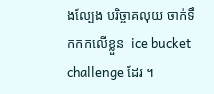ងល្បែង បរិច្ចាគលុយ ចាក់ទឹកកកលើខ្លួន  ice bucket challenge ដែរ ។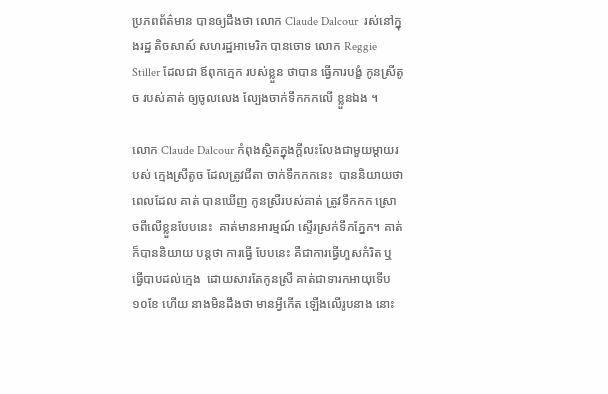ប្រភពព័ត៌មាន បានឲ្យដឹងថា លោក Claude Dalcour  រស់នៅក្នុងរដ្ឋ តិចសាស៍ សហរដ្ឋអាមេរិក បានចោទ លោក Reggie Stiller ដែលជា ឪពុកក្មេក របស់ខ្លួន ថាបាន ធ្វើការបង្ខំ កូនស្រីតូច របស់គាត់ ឲ្យចូលលេង ល្បែងចាក់ទឹកកកលើ ខ្លួនឯង ។

លោក Claude Dalcour កំពុងស្ថិតក្នុងក្តីលះលែងជាមួយម្តាយរបស់ ក្មេងស្រីតូច ដែលត្រូវជីតា ចាក់ទឹកកកនេះ  បាននិយាយថា ពេលដែល គាត់ បានឃើញ កូនស្រីរបស់គាត់ ត្រូវទឹកកក ស្រោចពីលើខ្លួនបែបនេះ  គាត់មានអារម្មណ៍ ស្ទើរស្រក់ទឹកភ្នែក។ គាត់ក៏បាននិយាយ បន្តថា ការធ្វើ បែបនេះ គឺជាការធ្វើហួសកំរិត ឬធ្វើបាបដល់ក្មេង  ដោយសារតែកូនស្រី គាត់ជាទារកអាយុទើប ១០ខែ ហើយ នាងមិនដឹងថា មានអ្វីកើត ឡើងលើរូបនាង នោះ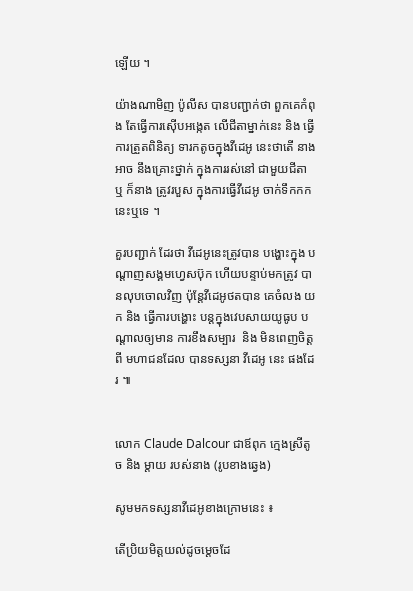ឡើយ ។

យ៉ាងណាមិញ ប៉ូលីស បានបញ្ជាក់ថា ពួកគេកំពុង តែធ្វើការស៊ើបអង្កេត លើជីតាម្នាក់នេះ និង ធ្វើការត្រួតពិនិត្យ ទារកតូចក្នុងវីដេអូ នេះថាតើ នាងអាច នឹងគ្រោះថ្នាក់ ក្នុងការរស់នៅ ជាមួយជីតា ឬ ក៏នាង ត្រូវរបួស ក្នុងការធ្វើវីដេអូ ចាក់ទឹកកកនេះឬទេ ។

គួរបញ្ជាក់ ដែរថា វីដេអូនេះត្រូវបាន បង្ហោះក្នុង បណ្តាញសង្គមហ្វេសប៊ុក ហើយបន្ទាប់មកត្រូវ បានលុបចោលវិញ ប៉ុន្តែវីដេអូថតបាន គេចំលង យក និង ធ្វើការបង្ហោះ បន្តក្នុងវេបសាយយូធូប បណ្តាលឲ្យមាន ការខឹងសម្បារ  និង មិនពេញចិត្តពី មហាជនដែល បានទស្សនា វីដេអូ នេះ ផងដែរ ៕


លោក Claude Dalcour ជាឪពុក ក្មេងស្រីតូច និង ម្តាយ របស់នាង (រូបខាងឆ្វេង)

សូមមកទស្សនាវីដេអូខាងក្រោមនេះ ៖

តើប្រិយមិត្តយល់ដូចម្តេចដែ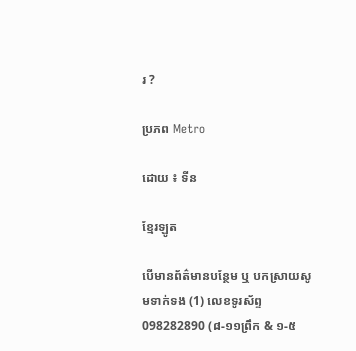រ ?

ប្រភព Metro

ដោយ ៖ ទីន

ខ្មែរឡូត

បើមានព័ត៌មានបន្ថែម ឬ បកស្រាយសូមទាក់ទង (1) លេខទូរស័ព្ទ 098282890 (៨-១១ព្រឹក & ១-៥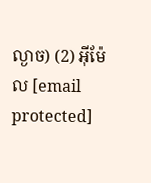ល្ងាច) (2) អ៊ីម៉ែល [email protected]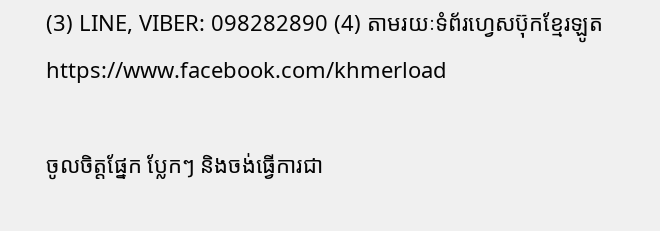(3) LINE, VIBER: 098282890 (4) តាមរយៈទំព័រហ្វេសប៊ុកខ្មែរឡូត https://www.facebook.com/khmerload

ចូលចិត្តផ្នែក ប្លែកៗ និងចង់ធ្វើការជា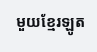មួយខ្មែរឡូត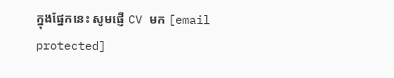ក្នុងផ្នែកនេះ សូមផ្ញើ CV មក [email protected]